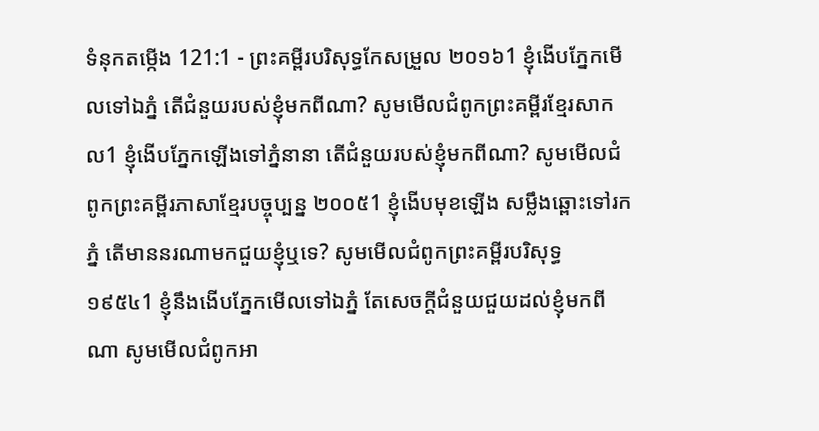ទំនុកតម្កើង 121:1 - ព្រះគម្ពីរបរិសុទ្ធកែសម្រួល ២០១៦1 ខ្ញុំងើបភ្នែកមើលទៅឯភ្នំ តើជំនួយរបស់ខ្ញុំមកពីណា? សូមមើលជំពូកព្រះគម្ពីរខ្មែរសាកល1 ខ្ញុំងើបភ្នែកឡើងទៅភ្នំនានា តើជំនួយរបស់ខ្ញុំមកពីណា? សូមមើលជំពូកព្រះគម្ពីរភាសាខ្មែរបច្ចុប្បន្ន ២០០៥1 ខ្ញុំងើបមុខឡើង សម្លឹងឆ្ពោះទៅរកភ្នំ តើមាននរណាមកជួយខ្ញុំឬទេ? សូមមើលជំពូកព្រះគម្ពីរបរិសុទ្ធ ១៩៥៤1 ខ្ញុំនឹងងើបភ្នែកមើលទៅឯភ្នំ តែសេចក្ដីជំនួយជួយដល់ខ្ញុំមកពីណា សូមមើលជំពូកអា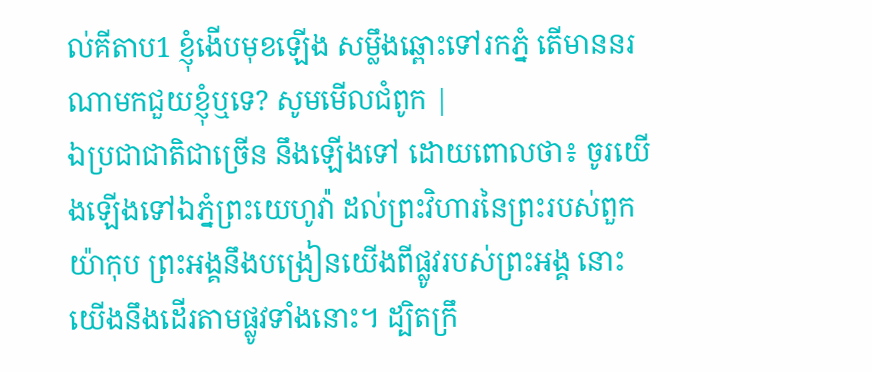ល់គីតាប1 ខ្ញុំងើបមុខឡើង សម្លឹងឆ្ពោះទៅរកភ្នំ តើមាននរណាមកជួយខ្ញុំឬទេ? សូមមើលជំពូក |
ឯប្រជាជាតិជាច្រើន នឹងឡើងទៅ ដោយពោលថា៖ ចូរយើងឡើងទៅឯភ្នំព្រះយេហូវ៉ា ដល់ព្រះវិហារនៃព្រះរបស់ពួកយ៉ាកុប ព្រះអង្គនឹងបង្រៀនយើងពីផ្លូវរបស់ព្រះអង្គ នោះយើងនឹងដើរតាមផ្លូវទាំងនោះ។ ដ្បិតក្រឹ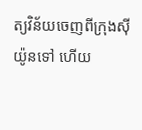ត្យវិន័យចេញពីក្រុងស៊ីយ៉ូនទៅ ហើយ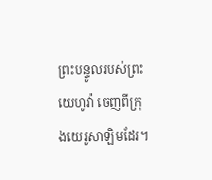ព្រះបន្ទូលរបស់ព្រះយេហូវ៉ា ចេញពីក្រុងយេរូសាឡិមដែរ។